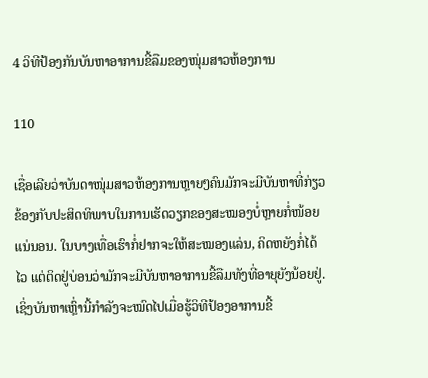4 ວິທີປ້ອງກັນບັນຫາອາການຂີ້ລືມຂອງໜຸ່ມສາວຫ້ອງການ

110

ເຊື່ອເລີຍວ່າບັນດາໜຸ່ມສາວຫ້ອງການຫຼາຍໆຄົນມັກຈະມີບັນຫາທີ່ກ່ຽວຂ້ອງກັບປະສິດທິພາບໃນການເຮັດວຽກຂອງສະໝອງບໍ່ຫຼາຍກໍ່ໜ້ອຍແນ່ນອນ. ໃນບາງເທື່ອເຮົາກໍ່ຢາກຈະໃຫ້ສະໝອງແລ່ນ, ຄິດຫຍັງກໍ່ໄດ້ໄວ ແຕ່ຕິດຢູ່ບ່ອນວ່າມັກຈະມີບັນຫາອາການຂີ້ລືມທັງທີ່ອາຍຸຍັງນ້ອຍຢູ່. ເຊິ່ງບັນຫາເຫຼົ່ານີ້ກຳລັງຈະໝົດໄປເມື່ອຮູ້ວິທີປ້ອງອາການຂີ້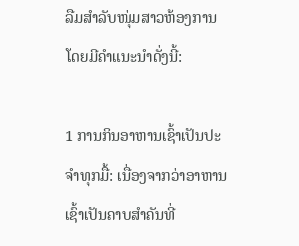ລືມສຳລັບໜຸ່ມສາວຫ້ອງການ ໂດຍມີຄຳແນະນຳດັ່ງນີ້:

1 ການກິນອາຫານເຊົ້າເປັນປະຈຳທຸກມື້: ເນື່ອງຈາກວ່າອາຫານເຊົ້າເປັນຄາບສຳຄັນທີ່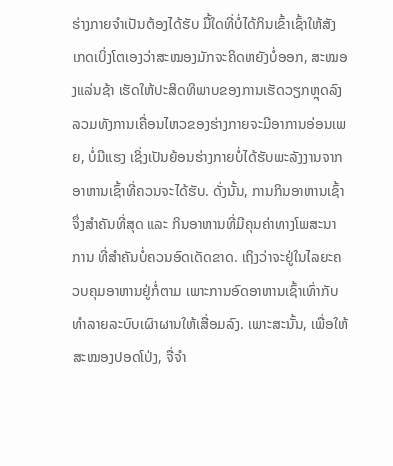ຮ່າງກາຍຈຳເປັນຕ້ອງໄດ້ຮັບ ມື້ໃດທີ່ບໍ່ໄດ້ກິນເຂົ້າເຊົ້າໃຫ້ສັງເກດເບິ່ງໂຕເອງວ່າສະໝອງມັກຈະຄິດຫຍັງບໍ່ອອກ, ສະໝອງແລ່ນຊ້າ ເຮັດໃຫ້ປະສິດທິພາບຂອງການເຮັດວຽກຫຼຸດລົງ ລວມທັງການເຄື່ອນໄຫວຂອງຮ່າງກາຍຈະມີອາການອ່ອນເພຍ, ບໍ່ມີແຮງ ເຊິ່ງເປັນຍ້ອນຮ່າງກາຍບໍ່ໄດ້ຮັບພະລັງງານຈາກອາຫານເຊົ້າທີ່ຄວນຈະໄດ້ຮັບ. ດັ່ງນັ້ນ, ການກິນອາຫານເຊົ້າຈຶ່ງສຳຄັນທີ່ສຸດ ແລະ ກິນອາຫານທີ່ມີຄຸນຄ່າທາງໂພສະນາການ ທີ່ສຳຄັນບໍ່ຄວນອົດເດັດຂາດ. ເຖິງວ່າຈະຢູ່ໃນໄລຍະຄວບຄຸມອາຫານຢູ່ກໍ່ຕາມ ເພາະການອົດອາຫານເຊົ້າເທົ່າກັບທຳລາຍລະບົບເຜົາຜານໃຫ້ເສື່ອມລົງ. ເພາະສະນັ້ນ, ເພື່ອໃຫ້ສະໝອງປອດໂປ່ງ, ຈື່ຈຳ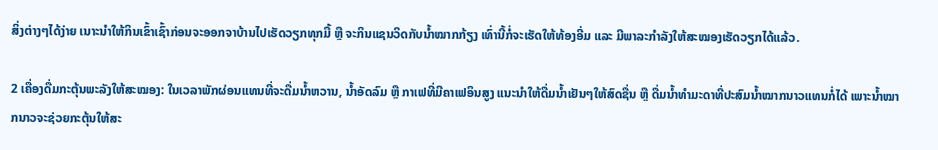ສິ່ງຕ່າງໆໄດ້ງ່າຍ ເນາະນຳໃຫ້ກິນເຂົ້າເຊົ້າກ່ອນຈະອອກຈາບ້ານໄປເຮັດວຽກທຸກມື້ ຫຼື ຈະກິນແຊນວິດກັບນ້ຳໝາກກ້ຽງ ເທົ່ານີ້ກໍ່ຈະເຮັດໃຫ້ທ້ອງອີ່ມ ແລະ ມີພາລະກຳລັງໃຫ້ສະໝອງເຮັດວຽກໄດ້ແລ້ວ.

2 ເຄື່ອງດື່ມກະຕຸ້ນພະລັງໃຫ້ສະໝອງ: ໃນເວລາພັກຜ່ອນແທນທີ່ຈະດື່ມນ້ຳຫວານ, ນ້ຳອັດລົມ ຫຼື ກາເຟທີ່ມີຄາເຟອິນສູງ ແນະນຳໃຫ້ດື່ມນ້ຳເຢັນໆໃຫ້ສົດຊື່ນ ຫຼື ດື່ມນ້ຳທຳມະດາທີ່ປະສົມນ້ຳໝາກນາວແທນກໍ່ໄດ້ ເພາະນ້ຳໝາກນາວຈະຊ່ວຍກະຕຸ້ນໃຫ້ສະ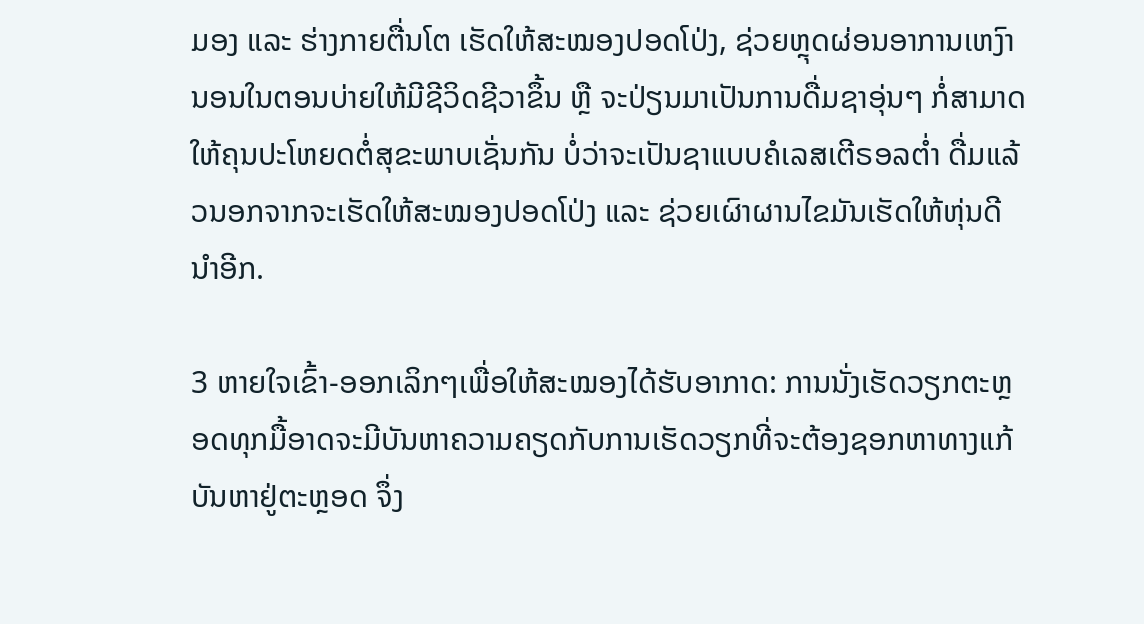ມອງ ແລະ ຮ່າງກາຍຕື່ນໂຕ ເຮັດໃຫ້ສະໝອງປອດໂປ່ງ, ຊ່ວຍຫຼຸດຜ່ອນອາການເຫງົານອນໃນຕອນບ່າຍໃຫ້ມີຊີວິດຊີວາຂຶ້ນ ຫຼື ຈະປ່ຽນມາເປັນການດື່ມຊາອຸ່ນໆ ກໍ່ສາມາດໃຫ້ຄຸນປະໂຫຍດຕໍ່ສຸຂະພາບເຊັ່ນກັນ ບໍ່ວ່າຈະເປັນຊາແບບຄໍເລສເຕີຣອລຕ່ຳ ດື່ມແລ້ວນອກຈາກຈະເຮັດໃຫ້ສະໝອງປອດໂປ່ງ ແລະ ຊ່ວຍເຜົາຜານໄຂມັນເຮັດໃຫ້ຫຸ່ນດີນຳອີກ.

3 ຫາຍໃຈເຂົ້າ-ອອກເລິກໆເພື່ອໃຫ້ສະໝອງໄດ້ຮັບອາກາດ: ການນັ່ງເຮັດວຽກຕະຫຼອດທຸກມື້ອາດຈະມີບັນຫາຄວາມຄຽດກັບການເຮັດວຽກທີ່ຈະຕ້ອງຊອກຫາທາງແກ້ບັນຫາຢູ່ຕະຫຼອດ ຈຶ່ງ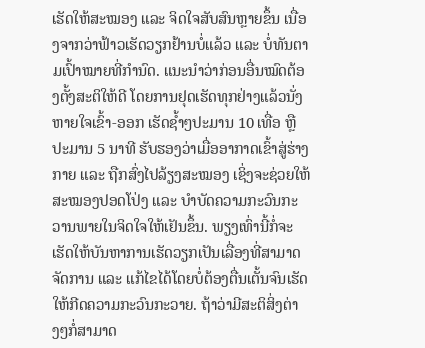ເຮັດໃຫ້ສະໝອງ ແລະ ຈິດໃຈສັບສົນຫຼາຍຂຶ້ນ ເນື່ອງຈາກວ່າຟ້າວເຮັດວຽກຢ້ານບໍ່ແລ້ວ ແລະ ບໍ່ທັນຕາມເປົ້າໝາຍທີ່ກຳນົດ. ແນະນຳວ່າກ່ອນອື່ນໝົດຕ້ອງຕັ້ງສະຕິໃຫ້ດີ ໂດຍການຢຸດເຮັດທຸກຢ່າງແລ້ວນັ່ງຫາຍໃຈເຂົ້າ-ອອກ ເຮັດຊ້ຳໆປະມານ 10 ເທື່ອ ຫຼື ປະມານ 5 ນາທີ ຮັບຮອງວ່າເມື່ອອາກາດເຂົ້າສູ່ຮ່າງກາຍ ແລະ ຖືກສົ່ງໄປລ້ຽງສະໝອງ ເຊິ່ງຈະຊ່ວຍໃຫ້ສະໝອງປອດໂປ່ງ ແລະ ບຳບັດຄວາມກະວົນກະວານພາຍໃນຈິດໃຈໃຫ້ເຢັນຂຶ້ນ. ພຽງເທົ່ານີ້ກໍ່ຈະເຮັດໃຫ້ບັນຫາການເຮັດວຽກເປັນເລື່ອງທີ່ສາມາດຈັດການ ແລະ ແກ້ໄຂໄດ້ໂດຍບໍ່ຕ້ອງຕື່ນເຕັ້ນຈົນເຮັດໃຫ້ກີດຄວາມກະວົນກະວາຍ. ຖ້າວ່າມີສະຕິສິ່ງຕ່າງໆກໍ່ສາມາດ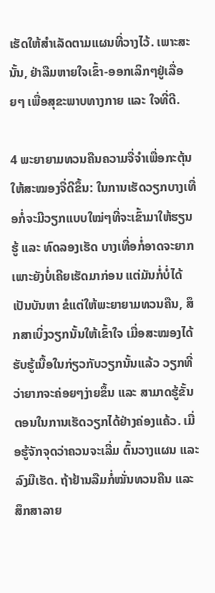ເຮັດໃຫ້ສຳເລັດຕາມແຜນທີ່ວາງໄວ້. ເພາະສະນັ້ນ, ຢ່າລືມຫາຍໃຈເຂົ້າ-ອອກເລິກໆຢູ່ເລື່ອຍໆ ເພື່ອສຸຂະພາບທາງກາຍ ແລະ ໃຈທີ່ດີ.

4 ພະຍາຍາມທວນຄືນຄວາມຈື່ຈຳເພື່ອກະຕຸ້ນໃຫ້ສະໝອງຈື່ດີຂຶ້ນ: ໃນການເຮັດວຽກບາງເທື່ອກໍ່ຈະມີວຽກແບບໃໝ່ໆທີ່ຈະເຂົ້າມາໃຫ້ຮຽນຮູ້ ແລະ ທົດລອງເຮັດ ບາງເທື່ອກໍ່ອາດຈະຍາກເພາະຍັງບໍ່ເຄີຍເຮັດມາກ່ອນ ແຕ່ມັນກໍ່ບໍ່ໄດ້ເປັນບັນຫາ ຂໍແຕ່ໃຫ້ພະຍາຍາມທວນຄືນ, ສຶກສາເບິ່ງວຽກນັ້ນໃຫ້ເຂົ້າໃຈ ເມື່ອສະໝອງໄດ້ຮັບຮູ້ເນື້ອໃນກ່ຽວກັບວຽກນັ້ນແລ້ວ ວຽກທີ່ວ່າຍາກຈະຄ່ອຍໆງ່າຍຂຶ້ນ ແລະ ສາມາດຮູ້ຂັ້ນຕອນໃນການເຮັດວຽກໄດ້ຢ່າງຄ່ອງແຄ້ວ. ເມື່ອຮູ້ຈັກຈຸດວ່າຄວນຈະເລີ່ມ ຕົ້ນວາງແຜນ ແລະ ລົງມືເຮັດ. ຖ້າຢ້ານລືມກໍ່ໝັ່ນທວນຄືນ ແລະ ສຶກສາລາຍ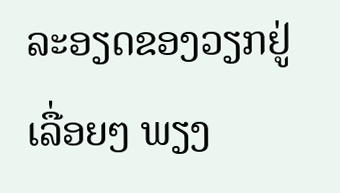ລະອຽດຂອງວຽກຢູ່ເລື່ອຍໆ ພຽງ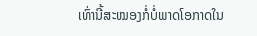ເທົ່ານີ້ສະໝອງກໍ່ບໍ່ພາດໂອກາດໃນ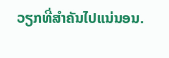ວຽກທີ່ສຳຄັນໄປແນ່ນອນ.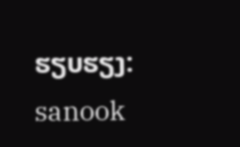ຮຽບຮຽງ: sanook